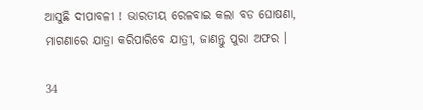ଆସୁଛି ଦୀପାବଳୀ ! ଭାରତୀୟ ରେଳବାଇ କଲା ବଡ ଘୋଷଣା, ମାଗଣାରେ ଯାତ୍ରା କରିପାରିବେ ଯାତ୍ରୀ, ଜାଣନ୍ତୁ ପୁରା ଅଫର ।

34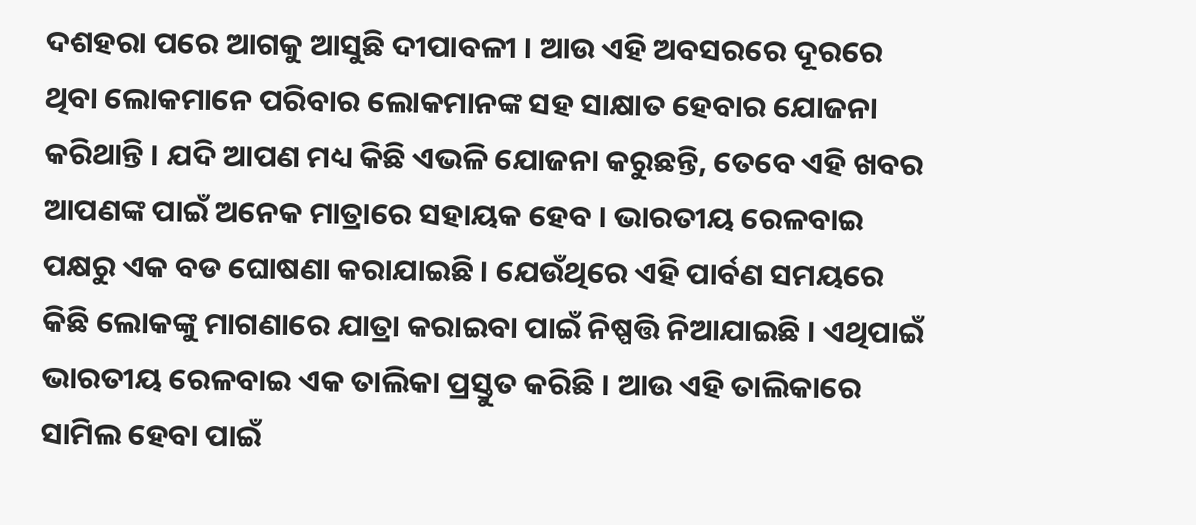ଦଶହରା ପରେ ଆଗକୁ ଆସୁଛି ଦୀପାବଳୀ । ଆଉ ଏହି ଅବସରରେ ଦୂରରେ ଥିବା ଲୋକମାନେ ପରିବାର ଲୋକମାନଙ୍କ ସହ ସାକ୍ଷାତ ହେବାର ଯୋଜନା କରିଥାନ୍ତି । ଯଦି ଆପଣ ମଧ୍ୟ କିଛି ଏଭଳି ଯୋଜନା କରୁଛନ୍ତି, ତେବେ ଏହି ଖବର ଆପଣଙ୍କ ପାଇଁ ଅନେକ ମାତ୍ରାରେ ସହାୟକ ହେବ । ଭାରତୀୟ ରେଳବାଇ ପକ୍ଷରୁ ଏକ ବଡ ଘୋଷଣା କରାଯାଇଛି । ଯେଉଁଥିରେ ଏହି ପାର୍ବଣ ସମୟରେ କିଛି ଲୋକଙ୍କୁ ମାଗଣାରେ ଯାତ୍ରା କରାଇବା ପାଇଁ ନିଷ୍ପତ୍ତି ନିଆଯାଇଛି । ଏଥିପାଇଁ ଭାରତୀୟ ରେଳବାଇ ଏକ ତାଲିକା ପ୍ରସ୍ତୁତ କରିଛି । ଆଉ ଏହି ତାଲିକାରେ ସାମିଲ ହେବା ପାଇଁ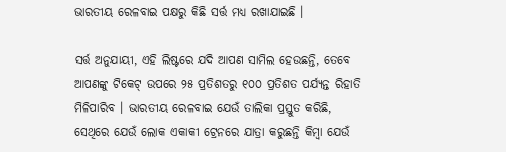ଭାରତୀୟ ରେଳବାଇ ପକ୍ଷରୁ କିଛି ସର୍ତ୍ତ ମଧ୍ୟ ରଖାଯାଇଛି ।

ସର୍ତ୍ତ ଅନୁଯାୟୀ, ଏହି ଲିଷ୍ଟରେ ଯଦି ଆପଣ ସାମିଲ ହେଉଛନ୍ତି, ତେବେ ଆପଣଙ୍କୁ ଟିକେଟ୍ ଉପରେ ୨୫ ପ୍ରତିଶତରୁ ୧୦୦ ପ୍ରତିଶତ ପର୍ଯ୍ୟନ୍ତ ରିହାତି ମିଳିପାରିବ । ଭାରତୀୟ ରେଳବାଇ ଯେଉଁ ତାଲିକା ପ୍ରସ୍ତୁତ କରିଛି, ସେଥିରେ ଯେଉଁ ଲୋକ ଏକାକୀ ଟ୍ରେନରେ ଯାତ୍ରା କରୁଛନ୍ତି କିମ୍ବା ଯେଉଁ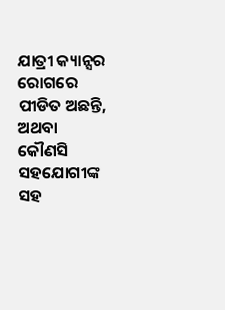ଯାତ୍ରୀ କ୍ୟାନ୍ସର ରୋଗରେ ପୀଡିତ ଅଛନ୍ତି, ଅଥବା କୌଣସି ସହଯୋଗୀଙ୍କ ସହ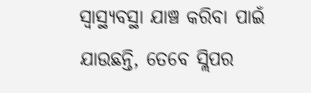ସ୍ୱାସ୍ଥ୍ୟବସ୍ଥା ଯାଞ୍ଚ କରିବା ପାଇଁ ଯାଉଛନ୍ତି, ତେବେ ସ୍ଲିପର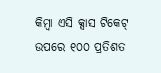କିମ୍ବା ଏସି କ୍ସାସ ଟିକେଟ୍ ଉପରେ ୧୦୦ ପ୍ରତିଶତ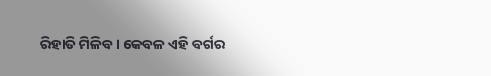ରିହାତି ମିଳିବ । କେବଳ ଏହି ବର୍ଗର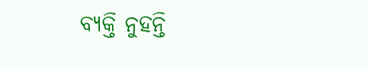ବ୍ୟକ୍ତି ନୁହନ୍ତି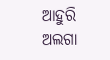ଆହୁରି ଅଲଗା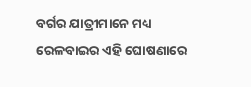ବର୍ଗର ଯାତ୍ରୀମାନେ ମଧ୍ୟ ରେଳବାଇର ଏହି ଘୋଷଣାରେ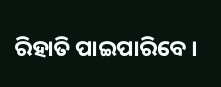ରିହାତି ପାଇପାରିବେ ।